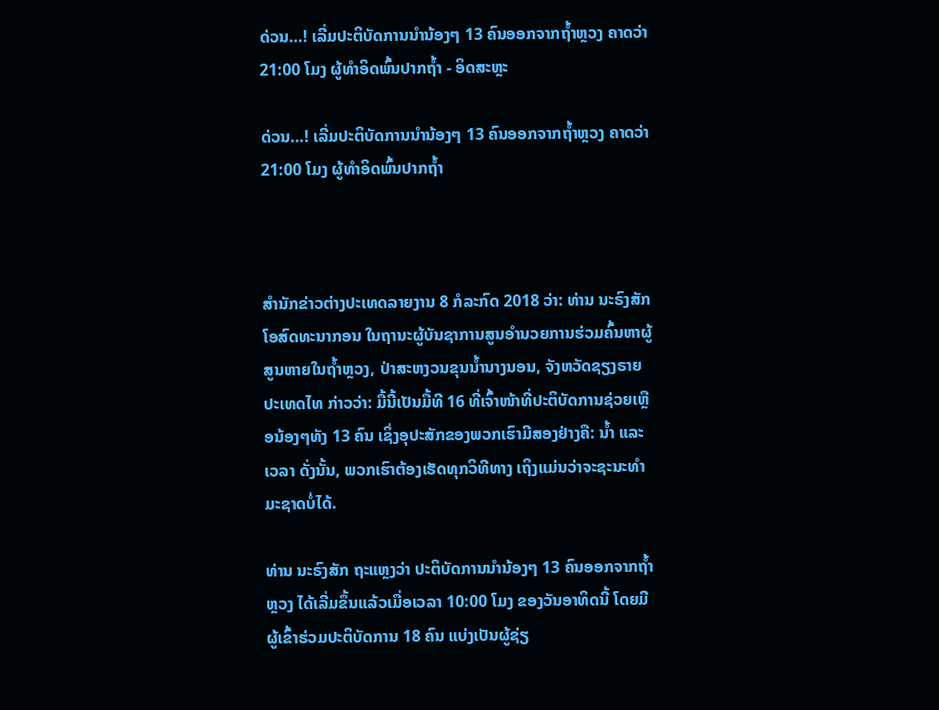ດ່ວນ…! ເລີ່ມປະຕິບັດການນຳນ້ອງໆ 13 ຄົນອອກຈາກຖ້ຳຫຼວງ ຄາດວ່າ 21:00 ໂມງ ຜູ້ທຳອິດພົ້ນປາກຖ້ຳ - ອິດສະຫຼະ

ດ່ວນ…! ເລີ່ມປະຕິບັດການນຳນ້ອງໆ 13 ຄົນອອກຈາກຖ້ຳຫຼວງ ຄາດວ່າ 21:00 ໂມງ ຜູ້ທຳອິດພົ້ນປາກຖ້ຳ



ສຳນັກຂ່າວຕ່າງປະເທດລາຍງານ 8 ກໍລະກົດ 2018 ວ່າ: ທ່ານ ນະຣົງສັກ ໂອສົດທະນາກອນ ໃນຖານະຜູ້ບັນຊາການສູນອຳນວຍການຮ່ວມຄົ້ນຫາຜູ້ສູນຫາຍໃນຖ້ຳຫຼວງ, ປ່າສະຫງວນຂຸນນ້ຳນາງນອນ, ຈັງຫວັດຊຽງຣາຍ ປະເທດໄທ ກ່າວວ່າ: ມື້ນີ້ເປັນມື້ທີ 16 ທີ່ເຈົ້າໜ້າທີ່ປະຕິບັດການຊ່ວຍເຫຼືອນ້ອງໆທັງ 13 ຄົນ ເຊິ່ງອຸປະສັກຂອງພວກເຮົາມີສອງຢ່າງຄື: ນ້ຳ ແລະ ເວລາ ດັ່ງນັ້ນ, ພວກເຮົາຕ້ອງເຮັດທຸກວິທີທາງ ເຖິງແມ່ນວ່າຈະຊະນະທຳມະຊາດບໍ່ໄດ້.

ທ່ານ ນະຣົງສັກ ຖະແຫຼງວ່າ ປະຕິບັດການນຳນ້ອງໆ 13 ຄົນອອກຈາກຖ້ຳຫຼວງ ໄດ້ເລີ່ມຂຶ້ນແລ້ວເມື່ອເວລາ 10:00 ໂມງ ຂອງວັນອາທິດນີ້ ໂດຍມີຜູ້ເຂົ້າຮ່ວມປະຕິບັດການ 18 ຄົນ ແບ່ງເປັນຜູ້ຊ່ຽ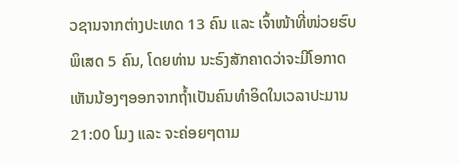ວຊານຈາກຕ່າງປະເທດ 13 ຄົນ ແລະ ເຈົ້າໜ້າທີ່ໜ່ວຍຮົບພິເສດ 5 ຄົນ, ໂດຍທ່ານ ນະຣົງສັກຄາດວ່າຈະມີໂອກາດເຫັນນ້ອງໆອອກຈາກຖ້ຳເປັນຄົນທຳອິດໃນເວລາປະມານ 21:00 ໂມງ ແລະ ຈະຄ່ອຍໆຕາມ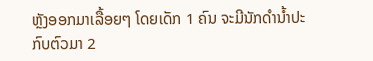ຫຼັງອອກມາເລື້ອຍໆ ໂດຍເດັກ 1 ຄົນ ຈະມີນັກດຳນ້ຳປະກົບຕົວມາ 2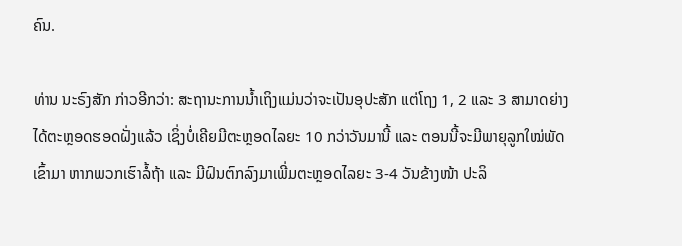ຄົນ.

ທ່ານ ນະຣົງສັກ ກ່າວອີກວ່າ: ສະຖານະການນ້ຳເຖິງແມ່ນວ່າຈະເປັນອຸປະສັກ ແຕ່ໂຖງ 1, 2 ແລະ 3 ສາມາດຍ່າງໄດ້ຕະຫຼອດຮອດຝັ່ງແລ້ວ ເຊິ່ງບໍ່ເຄີຍມີຕະຫຼອດໄລຍະ 10 ກວ່າວັນມານີ້ ແລະ ຕອນນີ້ຈະມີພາຍຸລູກໃໝ່ພັດເຂົ້າມາ ຫາກພວກເຮົາລໍ້ຖ້າ ແລະ ມີຝົນຕົກລົງມາເພີ່ມຕະຫຼອດໄລຍະ 3-4 ວັນຂ້າງໜ້າ ປະລິ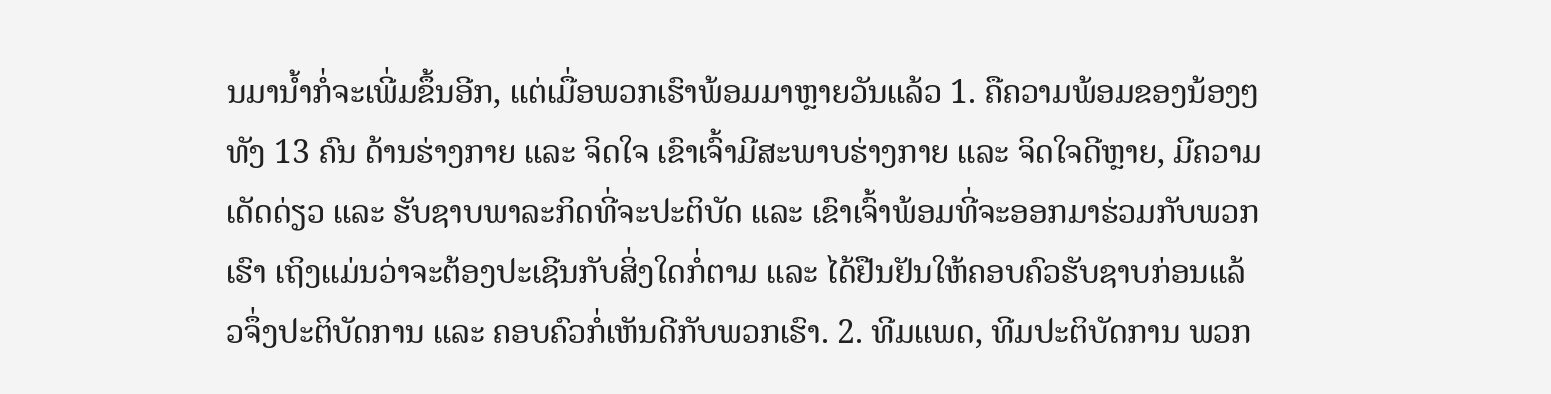ນມານ້ຳກໍ່ຈະເພີ່ມຂຶ້ນອີກ, ແຕ່ເມື່ອພວກເຮົາພ້ອມມາຫຼາຍວັນແລ້ວ 1. ຄືຄວາມພ້ອມຂອງນ້ອງໆທັງ 13 ຄົນ ດ້ານຮ່າງກາຍ ແລະ ຈິດໃຈ ເຂົາເຈົ້າມີສະພາບຮ່າງກາຍ ແລະ ຈິດໃຈດີຫຼາຍ, ມີຄວາມເດັດດ່ຽວ ແລະ ຮັບຊາບພາລະກິດທີ່ຈະປະຕິບັດ ແລະ ເຂົາເຈົ້າພ້ອມທີ່ຈະອອກມາຮ່ວມກັບພວກເຮົາ ເຖິງແມ່ນວ່າຈະຕ້ອງປະເຊີນກັບສິ່ງໃດກໍ່ຕາມ ແລະ ໄດ້ຢືນຢັນໃຫ້ຄອບຄົວຮັບຊາບກ່ອນແລ້ວຈຶ່ງປະຕິບັດການ ແລະ ຄອບຄົວກໍ່ເຫັນດີກັບພວກເຮົາ. 2. ທີມແພດ, ທີມປະຕິບັດການ ພວກ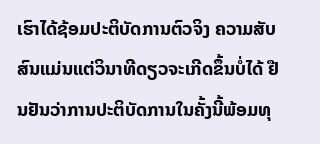ເຮົາໄດ້ຊ້ອມປະຕິບັດການຕົວຈິງ ຄວາມສັບສົນແມ່ນແຕ່ວິນາທີດຽວຈະເກີດຂຶ້ນບໍ່ໄດ້ ຢືນຢັນວ່າການປະຕິບັດການໃນຄັ້ງນີ້ພ້ອມທຸ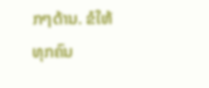ກໆດ້ານ. ຂໍໃຫ້ທຸກຄົນ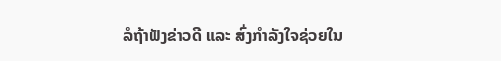ລໍຖ້າຟັງຂ່າວດີ ແລະ ສົ່ງກຳລັງໃຈຊ່ວຍໃນ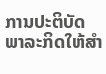ການປະຕິບັດພາລະກິດໃຫ້ສຳ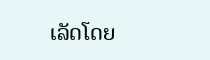ເລັດໂດຍ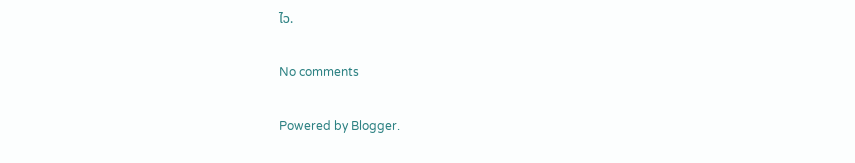ໄວ.

No comments

Powered by Blogger.